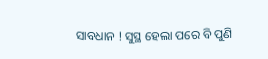ସାବଧାନ ! ସୁସ୍ଥ ହେଲା ପରେ ବି ପୁଣି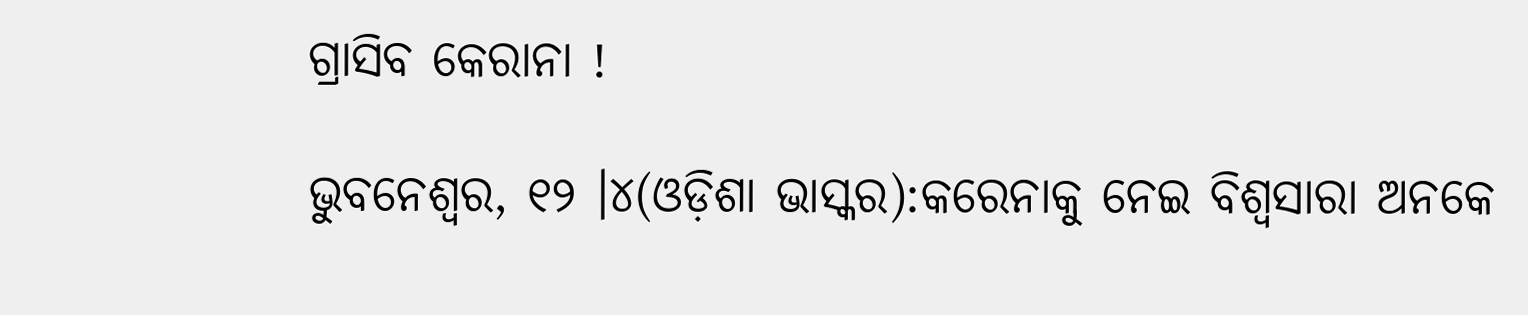ଗ୍ରାସିବ କେରାନା !

ଭୁବନେଶ୍ୱର, ୧୨ ।୪(ଓଡ଼ିଶା ଭାସ୍କର):କରେନାକୁ ନେଇ ବିଶ୍ୱସାରା ଅନକେ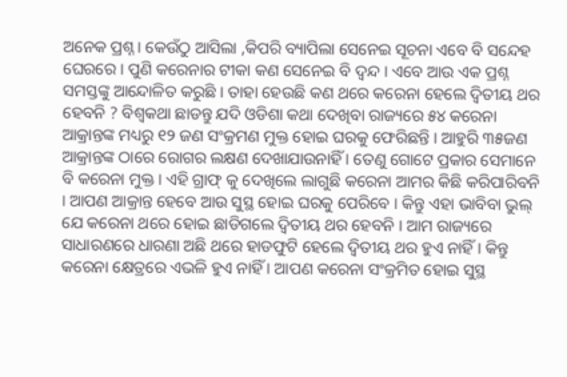ଅନେକ ପ୍ରଶ୍ନ । କେଉଁଠୁ ଆସିଲା ,କିପରି ବ୍ୟାପିଲା ସେନେଇ ସୂଚନା ଏବେ ବି ସନ୍ଦେହ ଘେରରେ । ପୁଣି କରେନାର ଟୀକା କଣ ସେନେଇ ବି ଦ୍ୱନ୍ଦ । ଏବେ ଆଉ ଏକ ପ୍ରଶ୍ନ ସମସ୍ତଙ୍କୁ ଆନ୍ଦୋଳିତ କରୁଛି । ତାହା ହେଉଛି କଣ ଥରେ କରେନା ହେଲେ ଦ୍ୱିତୀୟ ଥର ହେବନି ? ବିଶ୍ୱକଥା ଛାଡନ୍ତୁ ଯଦି ଓଡିଶା କଥା ଦେଖିବା ରାଜ୍ୟରେ ୫୪ କରେନା ଆକ୍ରାନ୍ତଙ୍କ ମଧ୍ୟରୁ ୧୨ ଜଣ ସଂକ୍ରମଣ ମୁକ୍ତ ହୋଇ ଘରକୁ ଫେରିଛନ୍ତି । ଆହୁରି ୩୫ଜଣ ଆକ୍ରାନ୍ତଙ୍କ ଠାରେ ରୋଗର ଲକ୍ଷଣ ଦେଖାଯାଉନାହିଁ । ତେଣୁ ଗୋଟେ ପ୍ରକାର ସେମାନେ ବି କରେନା ମୁକ୍ତ । ଏହି ଗ୍ରାଫ୍ କୁ ଦେଖିଲେ ଲାଗୁଛି କରେନା ଆମର କିଛି କରିପାରିବନି । ଆପଣ ଆକ୍ରାନ୍ତ ହେବେ ଆଉ ସୁସ୍ଥ ହୋଇ ଘରକୁ ପେରିବେ । କିନ୍ତୁ ଏହା ଭାବିବା ଭୁଲ୍ ଯେ କରେନା ଥରେ ହୋଇ ଛାଡିଗଲେ ଦ୍ୱିତୀୟ ଥର ହେବନି । ଆମ ରାଜ୍ୟରେ ସାଧାରଣରେ ଧାରଣା ଅଛି ଥରେ ହାଡଫୁଟି ହେଲେ ଦ୍ୱିତୀୟ ଥର ହୁଏ ନାହିଁ । କିନ୍ତୁ କରେନା କ୍ଷେତ୍ରରେ ଏଭଳି ହୁଏ ନାହିଁ । ଆପଣ କରେନା ସଂକ୍ରମିତ ହୋଇ ସୁସ୍ଥ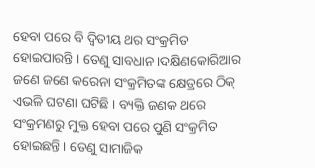ହେବା ପରେ ବି ଦ୍ୱିତୀୟ ଥର ସଂକ୍ରମିତ ହୋଇପାରନ୍ତି । ତେଣୁ ସାବଧାନ ।ଦକ୍ଷିଣକୋରିଆର ଜଣେ ଜଣେ କରେନା ସଂକ୍ରମିତଙ୍କ କ୍ଷେତ୍ରରେ ଠିକ୍ ଏଭଳି ଘଟଣା ଘଟିଛି । ବ୍ୟକ୍ତି ଜଣକ ଥରେ ସଂକ୍ରମଣରୁ ମୁକ୍ତ ହେବା ପରେ ପୁଣି ସଂକ୍ରମିତ ହୋଇଛନ୍ତି । ତେଣୁ ସାମାଜିକ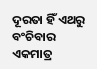ଦୂରତା ହିଁ ଏଥରୁ ବଂଚିବାର ଏକମାତ୍ର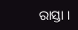ରାସ୍ତା ।